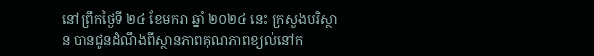នៅព្រឹកថ្ងៃទី ២៤ ខែមករា ឆ្នាំ ២០២៤ នេះ ក្រសួងបរិស្ថាន បានជូនដំណឹងពីស្ថានភាពគុណភាពខ្យល់នៅក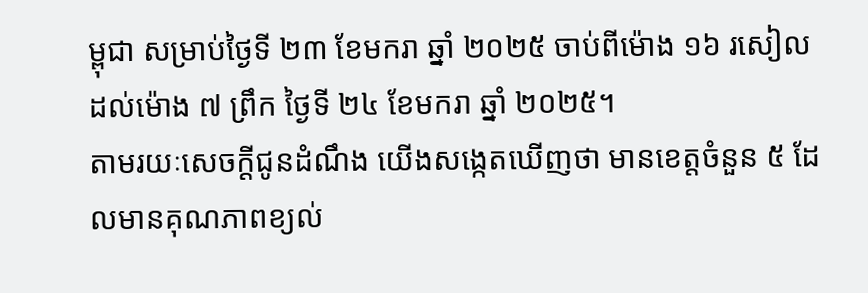ម្ពុជា សម្រាប់ថ្ងៃទី ២៣ ខែមករា ឆ្នាំ ២០២៥ ចាប់ពីម៉ោង ១៦ រសៀល ដល់ម៉ោង ៧ ព្រឹក ថ្ងៃទី ២៤ ខែមករា ឆ្នាំ ២០២៥។
តាមរយៈសេចក្ដីជូនដំណឹង យើងសង្កេតឃើញថា មានខេត្តចំនួន ៥ ដែលមានគុណភាពខ្យល់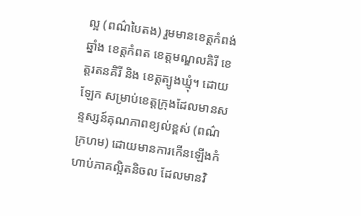ល្អ (ពណ៌បៃតង) រួមមានខេត្តកំពង់ឆ្នាំង ខេត្តកំពត ខេត្តមណ្ឌលគិរី ខេត្តរតនគិរី និង ខេត្តត្បូងឃ្មុំ។ ដោយឡែក សម្រាប់ខេត្តក្រុងដែលមានសន្ទស្សន៍គុណភាពខ្យល់ខ្ពស់ (ពណ៌ក្រហម) ដោយមានការកើនឡើងកំហាប់ភាគល្អិតនិចល ដែលមានវិ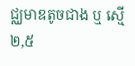ជ្ឈមាឌតូចជាង ឬ ស្មើ ២,៥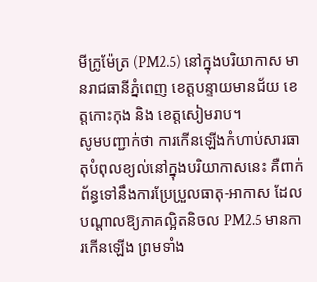មីក្រូម៉ែត្រ (PM2.5) នៅក្នុងបរិយាកាស មានរាជធានីភ្នំពេញ ខេត្តបន្ទាយមានជ័យ ខេត្តកោះកុង និង ខេត្តសៀមរាប។
សូមបញ្ជាក់ថា ការកើនឡើងកំហាប់សារធាតុបំពុលខ្យល់នៅក្នុងបរិយាកាសនេះ គឺពាក់ព័ន្ធទៅនឹងការប្រែប្រួលធាតុ-អាកាស ដែលបណ្តាលឱ្យភាគល្អិតនិចល PM2.5 មានការកើនឡើង ព្រមទាំង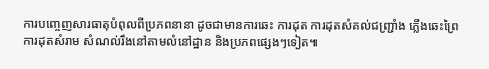ការបញ្ចេញសារធាតុបំពុលពីប្រភពនានា ដូចជាមានការឆេះ ការដុត ការដុតសំគល់ជញ្ជ្រាំង ភ្លើងឆេះព្រៃ ការដុតសំរាម សំណល់រឹងនៅតាមលំនៅដ្ឋាន និងប្រភពផ្សេងៗទៀត៕